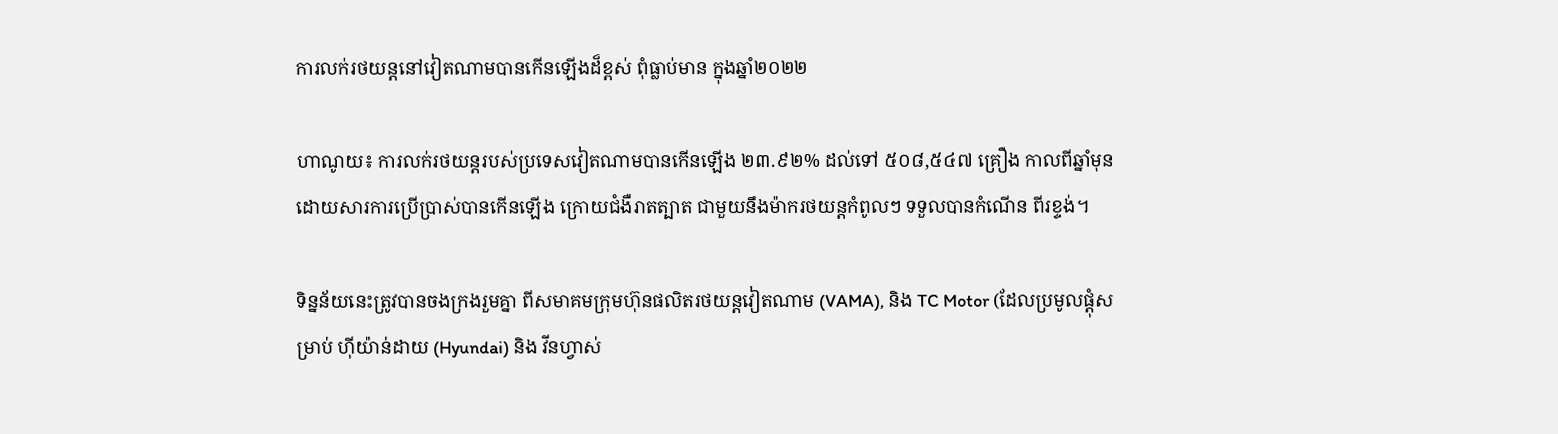ការលក់រថយន្តនៅវៀតណាមបានកើនឡើងដ៏ខ្ពស់ ពុំធ្លាប់មាន ក្នុងឆ្នាំ២០២២

ហាណូយ៖ ការលក់រថយន្តរបស់ប្រទេសវៀតណាមបានកើនឡើង ២៣.៩២% ដល់ទៅ ៥០៨,៥៤៧ គ្រឿង កាលពីឆ្នាំមុន ដោយសារការប្រើប្រាស់បានកើនឡើង ក្រោយជំងឺរាតត្បាត ជាមួយនឹងម៉ាករថយន្តកំពូលៗ ទទួលបានកំណើន ពីរខ្ទង់។

ទិន្នន័យនេះត្រូវបានចងក្រងរួមគ្នា ពីសមាគមក្រុមហ៊ុនផលិតរថយន្តវៀតណាម (VAMA), និង TC Motor (ដែលប្រមូលផ្តុំសម្រាប់ ហ៊ីយ៉ាន់ដាយ (Hyundai) និង វីនហ្វាស់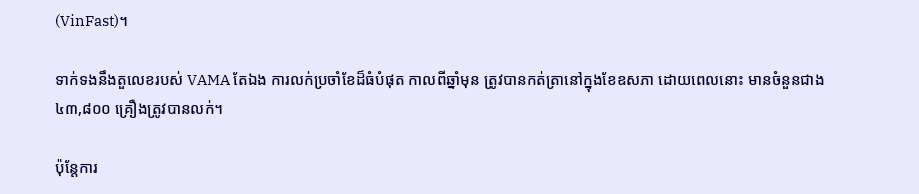(VinFast)។

ទាក់ទងនឹងតួលេខរបស់ VAMA តែឯង ការលក់ប្រចាំខែដ៏ធំបំផុត កាលពីឆ្នាំមុន ត្រូវបានកត់ត្រានៅក្នុងខែឧសភា ដោយពេលនោះ មានចំនួនជាង ៤៣,៨០០ គ្រឿងត្រូវបានលក់។

ប៉ុន្តែការ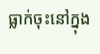ធ្លាក់ចុះនៅក្នុង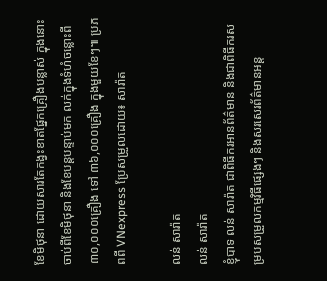ខែមិថុនា ដោយសារតែកង្វះខាតផ្នែកគ្រឿងបន្លាស់ ក្នុងនោះ ចាប់ពីខែមិថុនា និងខែបន្តបន្ទាប់មក លក់ក្នុងទំហំចន្លោះពី ៣០,០០០គ្រឿង ទៅ ៣៦,០០០គ្រឿង ក្នុងមួយខែៗ៕ ប្រភពពី VNexpress ប្រែសម្រួលដោយ៖ សារ៉ាត

លន់ សារ៉ាត
លន់ សារ៉ាត
ខ្ញុំបាទ លន់ សារ៉ាត ជាពិធីករអានព័ត៌មាន និងជាពិធីករសម្របសម្រួលកម្មវិធីផ្សេងៗ និងសរសេរព័ត៌មានអន្ត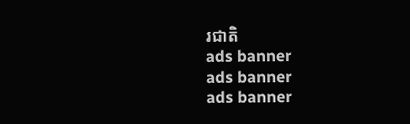រជាតិ
ads banner
ads banner
ads banner